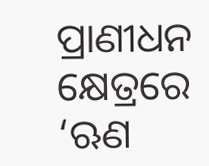ପ୍ରାଣୀଧନ କ୍ଷେତ୍ରରେ ‘ଋଣ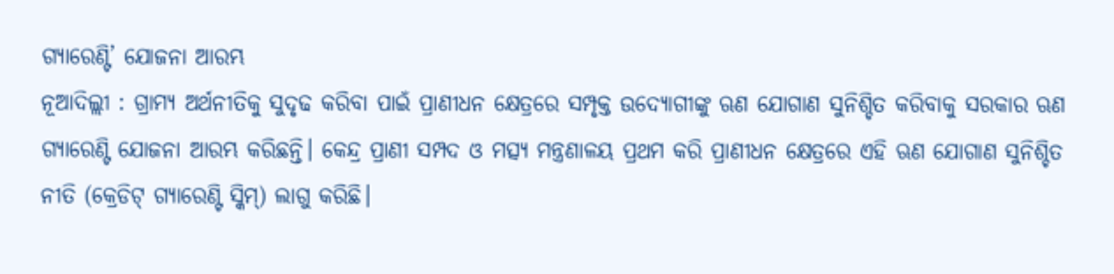ଗ୍ୟାରେଣ୍ଟି’ ଯୋଜନା ଆରମ୍ଭ
ନୂଆଦିଲ୍ଲୀ : ଗ୍ରାମ୍ୟ ଅର୍ଥନୀତିକୁ ସୁଦୃଢ କରିବା ପାଇଁ ପ୍ରାଣୀଧନ କ୍ଷେତ୍ରରେ ସମ୍ପୃକ୍ତ ଉଦ୍ୟୋଗୀଙ୍କୁ ଋଣ ଯୋଗାଣ ସୁନିଶ୍ଚିତ କରିବାକୁ ସରକାର ଋଣ ଗ୍ୟାରେଣ୍ଟି ଯୋଜନା ଆରମ୍ଭ କରିଛନ୍ତି। କେନ୍ଦ୍ର ପ୍ରାଣୀ ସମ୍ପଦ ଓ ମତ୍ସ୍ୟ ମନ୍ତ୍ରଣାଳୟ ପ୍ରଥମ କରି ପ୍ରାଣୀଧନ କ୍ଷେତ୍ରରେ ଏହି ଋଣ ଯୋଗାଣ ସୁନିଶ୍ଚିତ ନୀତି (କ୍ରେଡିଟ୍ ଗ୍ୟାରେଣ୍ଟି ସ୍କିମ୍) ଲାଗୁ କରିଛି।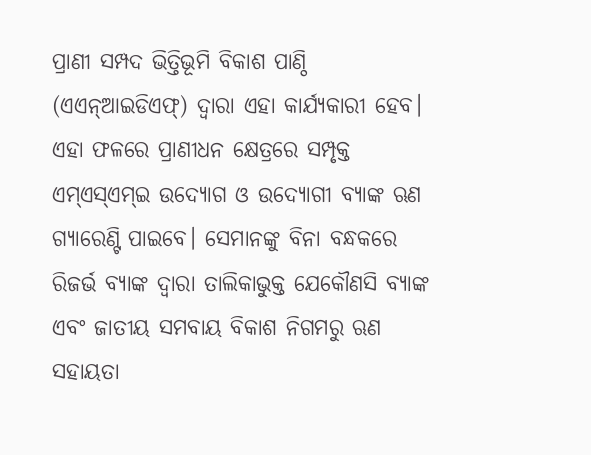ପ୍ରାଣୀ ସମ୍ପଦ ଭିତ୍ତିଭୂମି ବିକାଶ ପାଣ୍ଠି (ଏଏନ୍ଆଇଡିଏଫ୍) ଦ୍ୱାରା ଏହା କାର୍ଯ୍ୟକାରୀ ହେବ। ଏହା ଫଳରେ ପ୍ରାଣୀଧନ କ୍ଷେତ୍ରରେ ସମ୍ପୃକ୍ତ ଏମ୍ଏସ୍ଏମ୍ଇ ଉଦ୍ୟୋଗ ଓ ଉଦ୍ୟୋଗୀ ବ୍ୟାଙ୍କ ଋଣ ଗ୍ୟାରେଣ୍ଟି ପାଇବେ। ସେମାନଙ୍କୁ ବିନା ବନ୍ଧକରେ ରିଜର୍ଭ ବ୍ୟାଙ୍କ ଦ୍ୱାରା ତାଲିକାଭୁକ୍ତ ଯେକୌଣସି ବ୍ୟାଙ୍କ ଏବଂ ଜାତୀୟ ସମବାୟ ବିକାଶ ନିଗମରୁ ଋଣ ସହାୟତା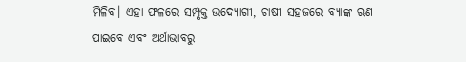ମିଳିବ। ଏହା ଫଳରେ ସମ୍ପୃକ୍ତ ଉଦ୍ୟୋଗୀ, ଚାଷୀ ସହଜରେ ବ୍ୟାଙ୍କ ଋଣ ପାଇବେ ଏବଂ ଅର୍ଥାଭାବରୁ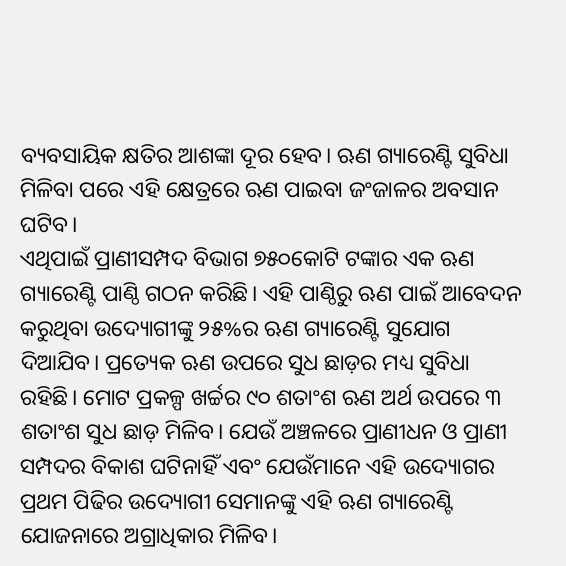ବ୍ୟବସାୟିକ କ୍ଷତିର ଆଶଙ୍କା ଦୂର ହେବ। ଋଣ ଗ୍ୟାରେଣ୍ଟି ସୁବିଧା ମିଳିବା ପରେ ଏହି କ୍ଷେତ୍ରରେ ଋଣ ପାଇବା ଜଂଜାଳର ଅବସାନ ଘଟିବ।
ଏଥିପାଇଁ ପ୍ରାଣୀସମ୍ପଦ ବିଭାଗ ୭୫୦କୋଟି ଟଙ୍କାର ଏକ ଋଣ ଗ୍ୟାରେଣ୍ଟି ପାଣ୍ଠି ଗଠନ କରିଛି। ଏହି ପାଣ୍ଠିରୁ ଋଣ ପାଇଁ ଆବେଦନ କରୁଥିବା ଉଦ୍ୟୋଗୀଙ୍କୁ ୨୫%ର ଋଣ ଗ୍ୟାରେଣ୍ଟି ସୁଯୋଗ ଦିଆଯିବ। ପ୍ରତ୍ୟେକ ଋଣ ଉପରେ ସୁଧ ଛାଡ଼ର ମଧ୍ୟ ସୁବିଧା ରହିଛି। ମୋଟ ପ୍ରକଳ୍ପ ଖର୍ଚ୍ଚର ୯୦ ଶତାଂଶ ଋଣ ଅର୍ଥ ଉପରେ ୩ ଶତାଂଶ ସୁଧ ଛାଡ଼ ମିଳିବ। ଯେଉଁ ଅଞ୍ଚଳରେ ପ୍ରାଣୀଧନ ଓ ପ୍ରାଣୀ ସମ୍ପଦର ବିକାଶ ଘଟିନାହିଁ ଏବଂ ଯେଉଁମାନେ ଏହି ଉଦ୍ୟୋଗର ପ୍ରଥମ ପିଢିର ଉଦ୍ୟୋଗୀ ସେମାନଙ୍କୁ ଏହି ଋଣ ଗ୍ୟାରେଣ୍ଟି ଯୋଜନାରେ ଅଗ୍ରାଧିକାର ମିଳିବ।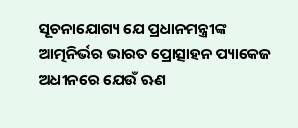ସୂଚନାଯୋଗ୍ୟ ଯେ ପ୍ରଧାନମନ୍ତ୍ରୀଙ୍କ ଆତ୍ମନିର୍ଭର ଭାରତ ପ୍ରୋତ୍ସାହନ ପ୍ୟାକେଜ ଅଧୀନରେ ଯେଉଁ ଋଣ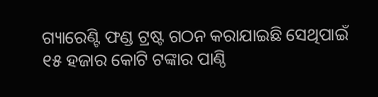ଗ୍ୟାରେଣ୍ଟି ଫଣ୍ଡ ଟ୍ରଷ୍ଟ ଗଠନ କରାଯାଇଛି ସେଥିପାଇଁ ୧୫ ହଜାର କୋଟି ଟଙ୍କାର ପାଣ୍ଠି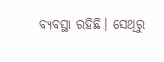ବ୍ୟବସ୍ଥା ରହିଛି। ସେଥିରୁ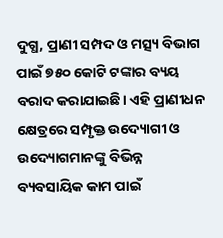ଦୁଗ୍ଧ, ପ୍ରାଣୀ ସମ୍ପଦ ଓ ମତ୍ସ୍ୟ ବିଭାଗ ପାଇଁ ୭୫୦ କୋଟି ଟଙ୍କାର ବ୍ୟୟ ବରାଦ କରାଯାଇଛି। ଏହି ପ୍ରାଣୀଧନ କ୍ଷେତ୍ରରେ ସମ୍ପୃକ୍ତ ଉଦ୍ୟୋଗୀ ଓ ଉଦ୍ୟୋଗମାନଙ୍କୁ ବିଭିନ୍ନ ବ୍ୟବସାୟିକ କାମ ପାଇଁ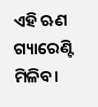ଏହି ଋଣ ଗ୍ୟାରେଣ୍ଟି ମିଳିବ।